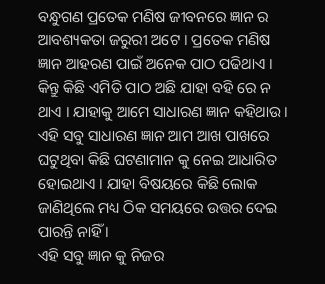ବନ୍ଧୁଗଣ ପ୍ରତେକ ମଣିଷ ଜୀବନରେ ଜ୍ଞାନ ର ଆବଶ୍ୟକତା ଜରୁରୀ ଅଟେ । ପ୍ରତେକ ମଣିଷ ଜ୍ଞାନ ଆହରଣ ପାଇଁ ଅନେକ ପାଠ ପଢିଥାଏ । କିନ୍ତୁ କିଛି ଏମିତି ପାଠ ଅଛି ଯାହା ବହି ରେ ନ ଥାଏ । ଯାହାକୁ ଆମେ ସାଧାରଣ ଜ୍ଞାନ କହିଥାଉ । ଏହି ସବୁ ସାଧାରଣ ଜ୍ଞାନ ଆମ ଆଖ ପାଖରେ ଘଟୁଥିବା କିଛି ଘଟଣାମାନ କୁ ନେଇ ଆଧାରିତ ହୋଇଥାଏ । ଯାହା ବିଷୟରେ କିଛି ଲୋକ ଜାଣିଥିଲେ ମଧ୍ୟ ଠିକ ସମୟରେ ଉତ୍ତର ଦେଇ ପାରନ୍ତି ନାହିଁ ।
ଏହି ସବୁ ଜ୍ଞାନ କୁ ନିଜର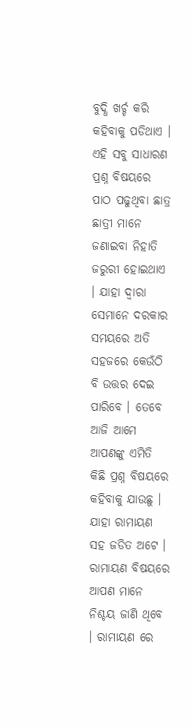ବୁଦ୍ଧି ଖର୍ଚ୍ଚ କରି କହିବାକୁ ପଡିଥାଏ । ଏହି ସବୁ ସାଧାରଣ ପ୍ରଶ୍ନ ବିଷୟରେ ପାଠ ପଢୁଥିବା ଛାତ୍ର ଛାତ୍ରୀ ମାନେ ଜଣାଇବା ନିହାତି ଜରୁରୀ ହୋଇଥାଏ । ଯାହା ଦ୍ୱାରା ସେମାନେ ଦରକାର ସମୟରେ ଅତି ସହଜରେ କେଉଁଠି ବି ଉତ୍ତର ଦେଇ ପାରିବେ । ତେବେ ଆଜି ଆମେ ଆପଣଙ୍କୁ ଏମିତି କିଛି ପ୍ରଶ୍ନ ବିଷୟରେ କହିବାକୁ ଯାଉଛୁ ।
ଯାହା ରାମାୟଣ ସହ ଜଡିତ ଅଟେ । ରାମାୟଣ ବିଷୟରେ ଆପଣ ମାନେ ନିଶ୍ଚୟ ଜାଣି ଥିବେ । ରାମାୟଣ ରେ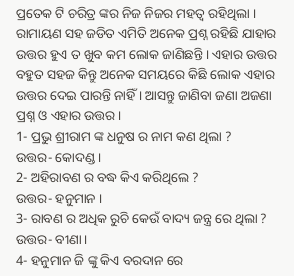ପ୍ରତେକ ଟି ଚରିତ୍ର ଙ୍କର ନିଜ ନିଜର ମହତ୍ଵ ରହିଥିଲା । ରାମାୟଣ ସହ ଜଡିତ ଏମିତି ଅନେକ ପ୍ରଶ୍ନ ରହିଛି ଯାହାର ଉତ୍ତର ହୁଏ ତ ଖୁବ କମ ଲୋକ ଜାଣିଛନ୍ତି । ଏହାର ଉତ୍ତର ବହୁତ ସହଜ କିନ୍ତୁ ଅନେକ ସମୟରେ କିଛି ଲୋକ ଏହାର ଉତ୍ତର ଦେଇ ପାରନ୍ତି ନାହିଁ । ଆସନ୍ତୁ ଜାଣିବା ଜଣା ଅଜଣା ପ୍ରଶ୍ନ ଓ ଏହାର ଉତ୍ତର ।
1- ପ୍ରଭୁ ଶ୍ରୀରାମ ଙ୍କ ଧନୁଷ ର ନାମ କଣ ଥିଲା ?
ଉତ୍ତର- କୋଦଣ୍ଡ ।
2- ଅହିରାବଣ ର ବଦ୍ଧ କିଏ କରିଥିଲେ ?
ଉତ୍ତର- ହନୁମାନ ।
3- ରାବଣ ର ଅଧିକ ରୁଚି କେଉଁ ବାଦ୍ୟ ଜନ୍ତ୍ର ରେ ଥିଲା ?
ଉତ୍ତର- ବୀଣା ।
4- ହନୁମାନ ଜି ଙ୍କୁ କିଏ ବରଦାନ ରେ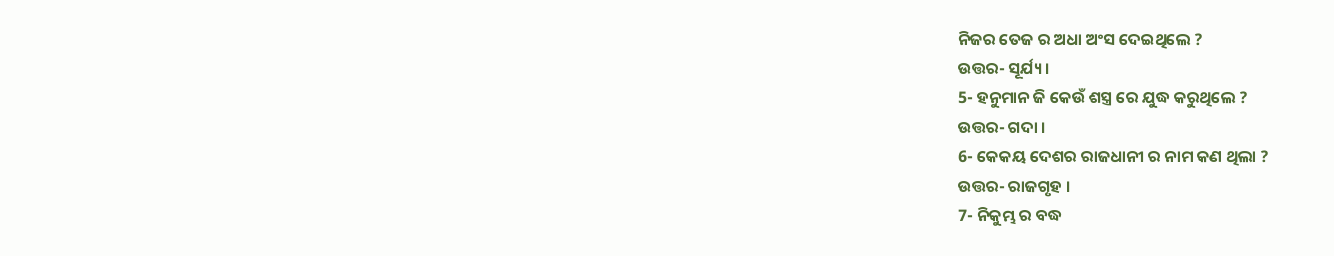ନିଜର ତେଜ ର ଅଧା ଅଂସ ଦେଇଥିଲେ ?
ଉତ୍ତର- ସୂର୍ଯ୍ୟ ।
5- ହନୁମାନ ଜି କେଉଁ ଶସ୍ତ୍ର ରେ ଯୁଦ୍ଧ କରୁଥିଲେ ?
ଉତ୍ତର- ଗଦା ।
6- କେକୟ ଦେଶର ରାଜଧାନୀ ର ନାମ କଣ ଥିଲା ?
ଉତ୍ତର- ରାଜଗୃହ ।
7- ନିକୁମ୍ଭ ର ବଦ୍ଧ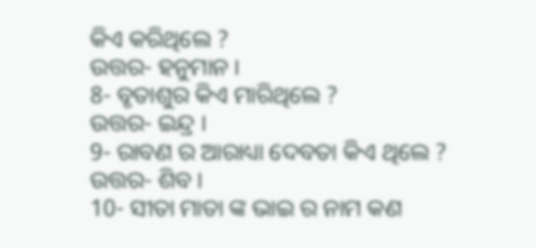କିଏ କରିଥିଲେ ?
ଉତ୍ତର- ହନୁମାନ ।
8- ବୃତାଶୁର କିଏ ମାରିଥିଲେ ?
ଉତ୍ତର- ଇନ୍ଦ୍ର ।
9- ରାବଣ ର ଆରାଧ୍ୟା ଦେବତା କିଏ ଥିଲେ ?
ଉତ୍ତର- ଶିବ ।
10- ସୀତା ମାତା ଙ୍କ ଭାଇ ର ନାମ କଣ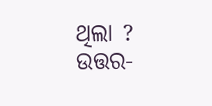ଥିଲା ?
ଉତ୍ତର-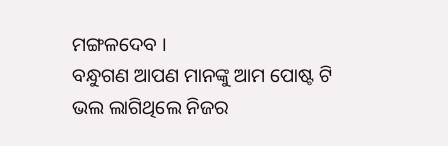ମଙ୍ଗଳଦେବ ।
ବନ୍ଧୁଗଣ ଆପଣ ମାନଙ୍କୁ ଆମ ପୋଷ୍ଟ ଟି ଭଲ ଲାଗିଥିଲେ ନିଜର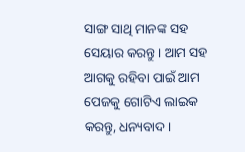ସାଙ୍ଗ ସାଥି ମାନଙ୍କ ସହ ସେୟାର କରନ୍ତୁ । ଆମ ସହ ଆଗକୁ ରହିବା ପାଇଁ ଆମ ପେଜକୁ ଗୋଟିଏ ଲାଇକ କରନ୍ତୁ, ଧନ୍ୟବାଦ ।